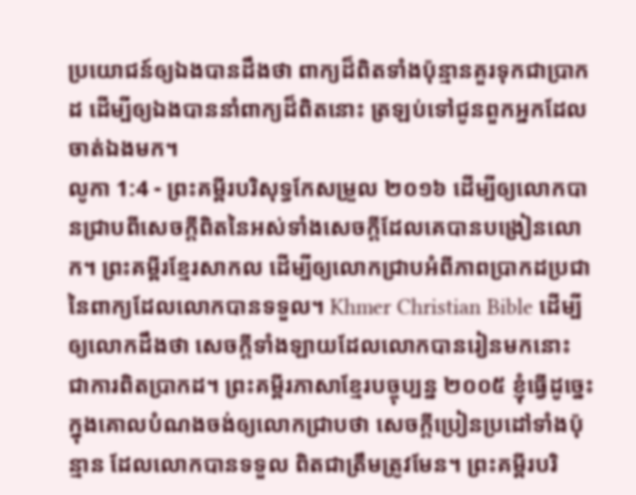ប្រយោជន៍ឲ្យឯងបានដឹងថា ពាក្យដ៏ពិតទាំងប៉ុន្មានគួរទុកជាប្រាកដ ដើម្បីឲ្យឯងបាននាំពាក្យដ៏ពិតនោះ ត្រឡប់ទៅជូនពួកអ្នកដែលចាត់ឯងមក។
លូកា 1:4 - ព្រះគម្ពីរបរិសុទ្ធកែសម្រួល ២០១៦ ដើម្បីឲ្យលោកបានជ្រាបពីសេចក្តីពិតនៃអស់ទាំងសេចក្តីដែលគេបានបង្រៀនលោក។ ព្រះគម្ពីរខ្មែរសាកល ដើម្បីឲ្យលោកជ្រាបអំពីភាពប្រាកដប្រជានៃពាក្យដែលលោកបានទទួល។ Khmer Christian Bible ដើម្បីឲ្យលោកដឹងថា សេចក្ដីទាំងឡាយដែលលោកបានរៀនមកនោះ ជាការពិតប្រាកដ។ ព្រះគម្ពីរភាសាខ្មែរបច្ចុប្បន្ន ២០០៥ ខ្ញុំធ្វើដូច្នេះ ក្នុងគោលបំណងចង់ឲ្យលោកជ្រាបថា សេចក្ដីប្រៀនប្រដៅទាំងប៉ុន្មាន ដែលលោកបានទទួល ពិតជាត្រឹមត្រូវមែន។ ព្រះគម្ពីរបរិ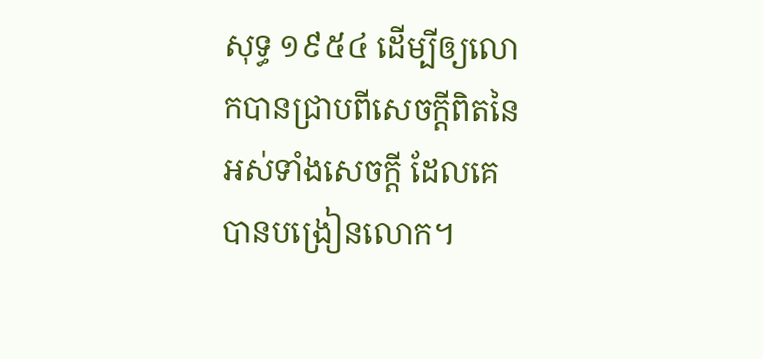សុទ្ធ ១៩៥៤ ដើម្បីឲ្យលោកបានជ្រាបពីសេចក្ដីពិតនៃអស់ទាំងសេចក្ដី ដែលគេបានបង្រៀនលោក។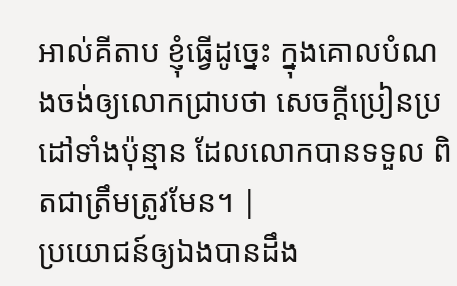អាល់គីតាប ខ្ញុំធ្វើដូច្នេះ ក្នុងគោលបំណងចង់ឲ្យលោកជ្រាបថា សេចក្ដីប្រៀនប្រដៅទាំងប៉ុន្មាន ដែលលោកបានទទួល ពិតជាត្រឹមត្រូវមែន។ |
ប្រយោជន៍ឲ្យឯងបានដឹង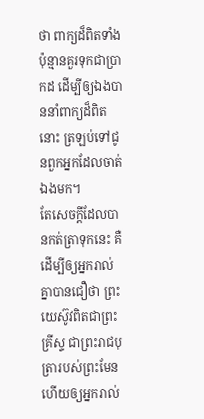ថា ពាក្យដ៏ពិតទាំងប៉ុន្មានគួរទុកជាប្រាកដ ដើម្បីឲ្យឯងបាននាំពាក្យដ៏ពិតនោះ ត្រឡប់ទៅជូនពួកអ្នកដែលចាត់ឯងមក។
តែសេចក្ដីដែលបានកត់ត្រាទុកនេះ គឺដើម្បីឲ្យអ្នករាល់គ្នាបានជឿថា ព្រះយេស៊ូវពិតជាព្រះគ្រីស្ទ ជាព្រះរាជបុត្រារបស់ព្រះមែន ហើយឲ្យអ្នករាល់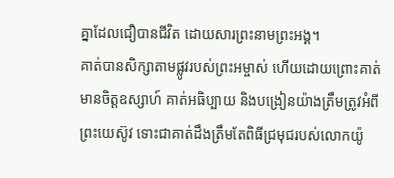គ្នាដែលជឿបានជីវិត ដោយសារព្រះនាមព្រះអង្គ។
គាត់បានសិក្សាតាមផ្លូវរបស់ព្រះអម្ចាស់ ហើយដោយព្រោះគាត់មានចិត្តឧស្សាហ៍ គាត់អធិប្បាយ និងបង្រៀនយ៉ាងត្រឹមត្រូវអំពីព្រះយេស៊ូវ ទោះជាគាត់ដឹងត្រឹមតែពិធីជ្រមុជរបស់លោកយ៉ូ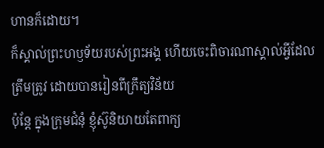ហានក៏ដោយ។
ក៏ស្គាល់ព្រះហឫទ័យរបស់ព្រះអង្គ ហើយចេះពិចារណាស្គាល់អ្វីដែលត្រឹមត្រូវ ដោយបានរៀនពីក្រឹត្យវិន័យ
ប៉ុន្តែ ក្នុងក្រុមជំនុំ ខ្ញុំស៊ូនិយាយតែពាក្យ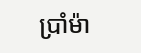ប្រាំម៉ា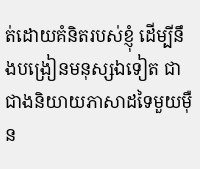ត់ដោយគំនិតរបស់ខ្ញុំ ដើម្បីនឹងបង្រៀនមនុស្សឯទៀត ជាជាងនិយាយភាសាដទៃមួយម៉ឺន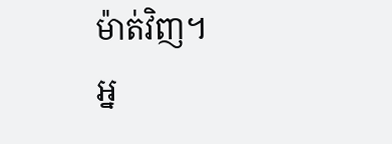ម៉ាត់វិញ។
អ្ន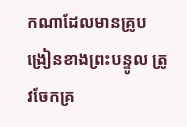កណាដែលមានគ្រូបង្រៀនខាងព្រះបន្ទូល ត្រូវចែកគ្រ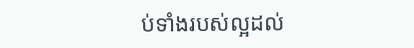ប់ទាំងរបស់ល្អដល់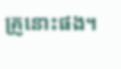គ្រូនោះផង។